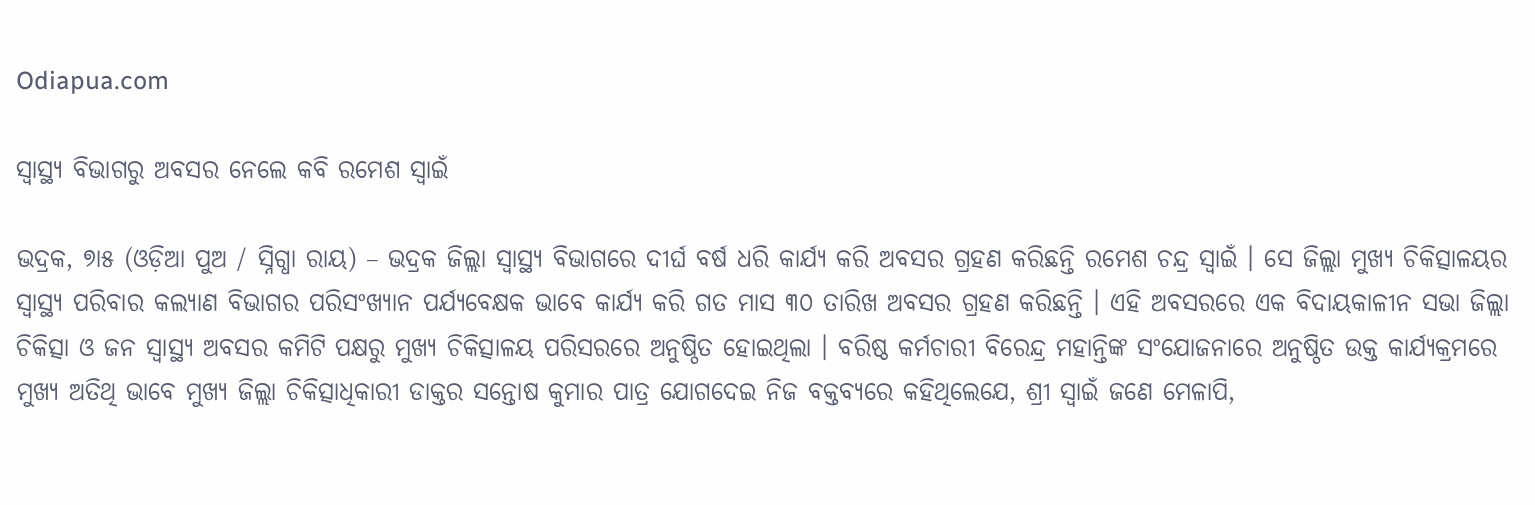Odiapua.com

ସ୍ୱାସ୍ଥ୍ୟ ବିଭାଗରୁ ଅବସର ନେଲେ କବି ରମେଶ ସ୍ୱାଇଁ

ଭଦ୍ରକ, ୭ା୫ (ଓଡ଼ିଆ ପୁଅ / ସ୍ନିଗ୍ଧା ରାୟ) – ଭଦ୍ରକ ଜିଲ୍ଲା ସ୍ୱାସ୍ଥ୍ୟ ବିଭାଗରେ ଦୀର୍ଘ ବର୍ଷ ଧରି କାର୍ଯ୍ୟ କରି ଅବସର ଗ୍ରହଣ କରିଛନ୍ତି ରମେଶ ଚନ୍ଦ୍ର ସ୍ୱାଇଁ । ସେ ଜିଲ୍ଲା ମୁଖ୍ୟ ଚିକିତ୍ସାଳୟର ସ୍ୱାସ୍ଥ୍ୟ ପରିବାର କଲ୍ୟାଣ ବିଭାଗର ପରିସଂଖ୍ୟାନ ପର୍ଯ୍ୟବେକ୍ଷକ ଭାବେ କାର୍ଯ୍ୟ କରି ଗତ ମାସ ୩୦ ତାରିଖ ଅବସର ଗ୍ରହଣ କରିଛନ୍ତି । ଏହି ଅବସରରେ ଏକ ବିଦାୟକାଳୀନ ସଭା ଜିଲ୍ଲା ଚିକିତ୍ସା ଓ ଜନ ସ୍ୱାସ୍ଥ୍ୟ ଅବସର କମିଟି ପକ୍ଷରୁ ମୁଖ୍ୟ ଚିକିତ୍ସାଳୟ ପରିସରରେ ଅନୁଷ୍ଠିତ ହୋଇଥିଲା । ବରିଷ୍ଠ କର୍ମଚାରୀ ବିରେନ୍ଦ୍ର ମହାନ୍ତିଙ୍କ ସଂଯୋଜନାରେ ଅନୁଷ୍ଠିତ ଉକ୍ତ କାର୍ଯ୍ୟକ୍ରମରେ ମୁଖ୍ୟ ଅତିଥି ଭାବେ ମୁଖ୍ୟ ଜିଲ୍ଲା ଚିକିତ୍ସାଧିକାରୀ ଡାକ୍ତର ସନ୍ତୋଷ କୁମାର ପାତ୍ର ଯୋଗଦେଇ ନିଜ ବକ୍ତବ୍ୟରେ କହିଥିଲେଯେ, ଶ୍ରୀ ସ୍ୱାଇଁ ଜଣେ ମେଳାପି,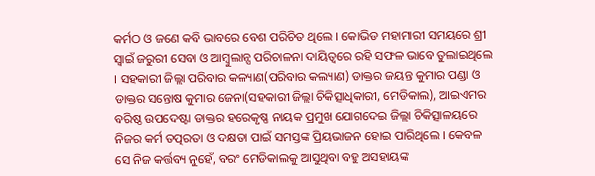କର୍ମଠ ଓ ଜଣେ କବି ଭାବରେ ବେଶ ପରିଚିତ ଥିଲେ । କୋଭିଡ ମହାମାରୀ ସମୟରେ ଶ୍ରୀ ସ୍ୱାଇଁ ଜରୁରୀ ସେବା ଓ ଆମ୍ବୁଲାନ୍ସ ପରିଚାଳନା ଦାୟିତ୍ୱରେ ରହି ସଫଳ ଭାବେ ତୁଲାଇଥିଲେ । ସହକାରୀ ଜିଲ୍ଲା ପରିବାର କଳ୍ୟାଣ(ପରିବାର କଲ୍ୟାଣ) ଡାକ୍ତର ଜୟନ୍ତ କୁମାର ପଣ୍ଡା ଓ ଡାକ୍ତର ସନ୍ତୋଷ କୁମାର ଜେନା(ସହକାରୀ ଜିଲ୍ଲା ଚିକିତ୍ସାଧିକାରୀ, ମେଡିକାଲ), ଆଇଏମର ବରିଷ୍ଠ ଉପଦେଷ୍ଟା ଡାକ୍ତର ହରେକୃଷ୍ଣ ନାୟକ ପ୍ରମୁଖ ଯୋଗଦେଇ ଜିଲ୍ଲା ଚିକିତ୍ସାଳୟରେ ନିଜର କର୍ମ ତତ୍ପରତା ଓ ଦକ୍ଷତା ପାଇଁ ସମସ୍ତଙ୍କ ପ୍ରିୟଭାଜନ ହୋଇ ପାରିଥିଲେ । କେବଳ ସେ ନିଜ କର୍ତ୍ତବ୍ୟ ନୁହେଁ, ବରଂ ମେଡିକାଲକୁ ଆସୁଥିବା ବହୁ ଅସହାୟଙ୍କ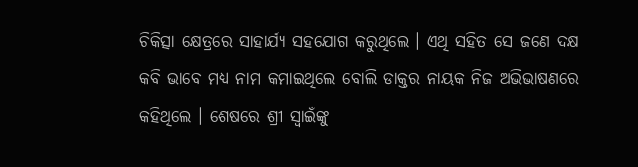ଚିକିତ୍ସା କ୍ଷେତ୍ରରେ ସାହାର୍ଯ୍ୟ ସହଯୋଗ କରୁଥିଲେ । ଏଥି ସହିତ ସେ ଜଣେ ଦକ୍ଷ କବି ଭାବେ ମଧ୍ୟ ନାମ କମାଇଥିଲେ ବୋଲି ଡାକ୍ତର ନାୟକ ନିଜ ଅଭିଭାଷଣରେ କହିଥିଲେ । ଶେଷରେ ଶ୍ରୀ ସ୍ୱାଇଁଙ୍କୁ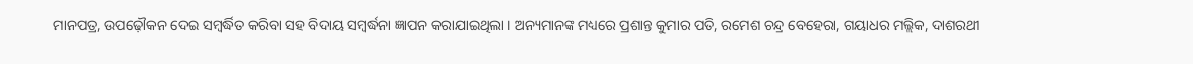ମାନପତ୍ର, ଉପଢ଼ୌକନ ଦେଇ ସମ୍ବର୍ଦ୍ଧିତ କରିବା ସହ ବିଦାୟ ସମ୍ବର୍ଦ୍ଧନା ଜ୍ଞାପନ କରାଯାଇଥିଲା । ଅନ୍ୟମାନଙ୍କ ମଧ୍ୟରେ ପ୍ରଶାନ୍ତ କୁମାର ପତି, ରମେଶ ଚନ୍ଦ୍ର ବେହେରା, ଗୟାଧର ମଲ୍ଲିକ, ଦାଶରଥୀ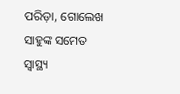ପରିଡ଼ା, ଗୋଲେଖ ସାହୁଙ୍କ ସମେତ ସ୍ୱାସ୍ଥ୍ୟ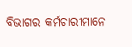ବିଭାଗର କର୍ମଚାରୀମାନେ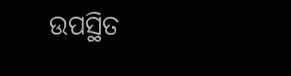ଉପସ୍ଥିତ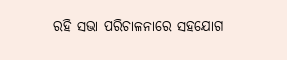ରହି ସଭା ପରିଚାଳନାରେ ସହଯୋଗ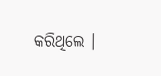କରିଥିଲେ ।